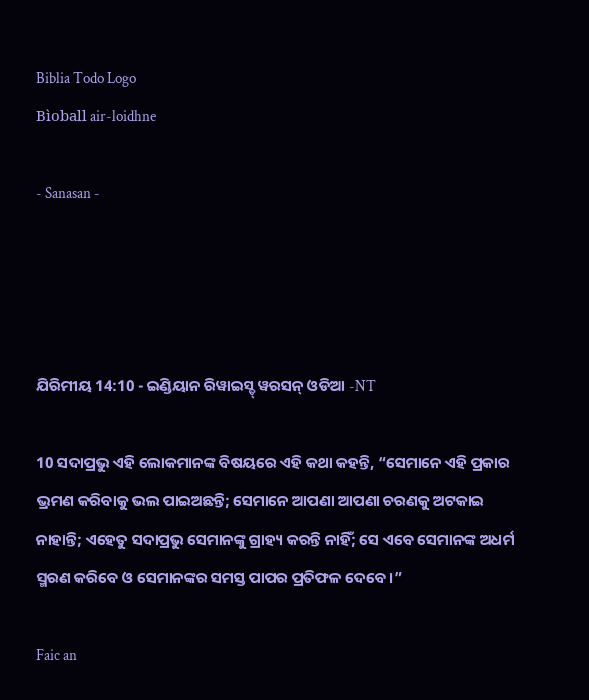Biblia Todo Logo
Bìoball air-loidhne

- Sanasan -




ଯିରିମୀୟ 14:10 - ଇଣ୍ଡିୟାନ ରିୱାଇସ୍ଡ୍ ୱରସନ୍ ଓଡିଆ -NT

10 ସଦାପ୍ରଭୁ ଏହି ଲୋକମାନଙ୍କ ବିଷୟରେ ଏହି କଥା କହନ୍ତି, “ସେମାନେ ଏହି ପ୍ରକାର ଭ୍ରମଣ କରିବାକୁ ଭଲ ପାଇଅଛନ୍ତି; ସେମାନେ ଆପଣା ଆପଣା ଚରଣକୁ ଅଟକାଇ ନାହାନ୍ତି; ଏହେତୁ ସଦାପ୍ରଭୁ ସେମାନଙ୍କୁ ଗ୍ରାହ୍ୟ କରନ୍ତି ନାହିଁ; ସେ ଏବେ ସେମାନଙ୍କ ଅଧର୍ମ ସ୍ମରଣ କରିବେ ଓ ସେମାନଙ୍କର ସମସ୍ତ ପାପର ପ୍ରତିଫଳ ଦେବେ।”

Faic an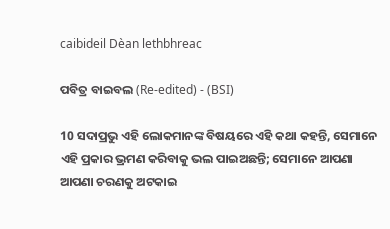caibideil Dèan lethbhreac

ପବିତ୍ର ବାଇବଲ (Re-edited) - (BSI)

10 ସଦାପ୍ରଭୁ ଏହି ଲୋକମାନଙ୍କ ବିଷୟରେ ଏହି କଥା କହନ୍ତି, ସେମାନେ ଏହି ପ୍ରକାର ଭ୍ରମଣ କରିବାକୁ ଭଲ ପାଇଅଛନ୍ତି; ସେମାନେ ଆପଣା ଆପଣା ଚରଣକୁ ଅଟକାଇ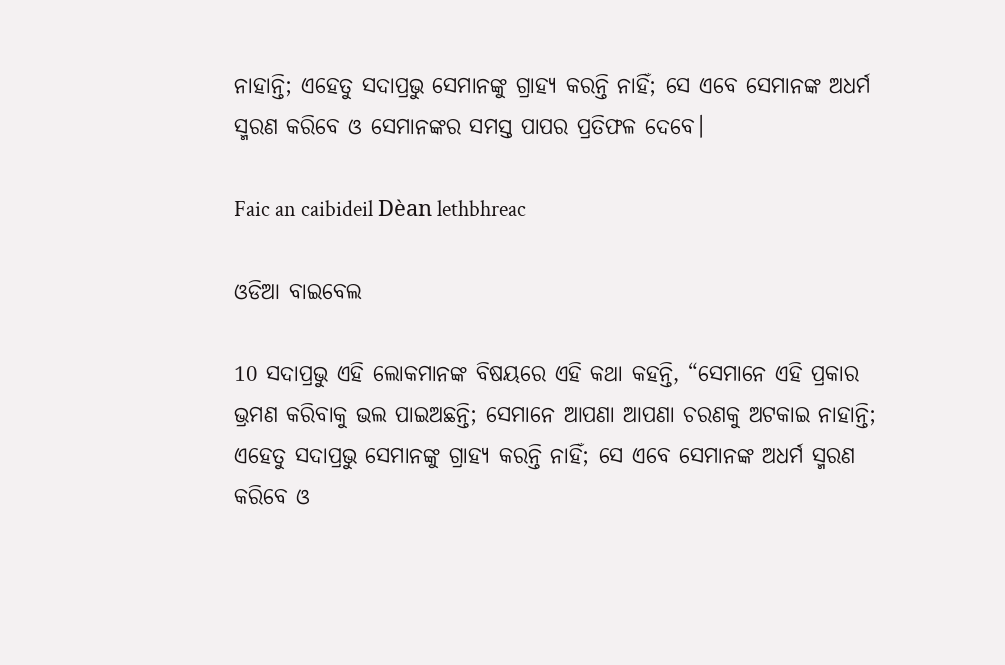ନାହାନ୍ତି; ଏହେତୁ ସଦାପ୍ରଭୁ ସେମାନଙ୍କୁ ଗ୍ରାହ୍ୟ କରନ୍ତି ନାହିଁ; ସେ ଏବେ ସେମାନଙ୍କ ଅଧର୍ମ ସ୍ମରଣ କରିବେ ଓ ସେମାନଙ୍କର ସମସ୍ତ ପାପର ପ୍ରତିଫଳ ଦେବେ।

Faic an caibideil Dèan lethbhreac

ଓଡିଆ ବାଇବେଲ

10 ସଦାପ୍ରଭୁ ଏହି ଲୋକମାନଙ୍କ ବିଷୟରେ ଏହି କଥା କହନ୍ତି, “ସେମାନେ ଏହି ପ୍ରକାର ଭ୍ରମଣ କରିବାକୁ ଭଲ ପାଇଅଛନ୍ତି; ସେମାନେ ଆପଣା ଆପଣା ଚରଣକୁ ଅଟକାଇ ନାହାନ୍ତି; ଏହେତୁ ସଦାପ୍ରଭୁ ସେମାନଙ୍କୁ ଗ୍ରାହ୍ୟ କରନ୍ତି ନାହିଁ; ସେ ଏବେ ସେମାନଙ୍କ ଅଧର୍ମ ସ୍ମରଣ କରିବେ ଓ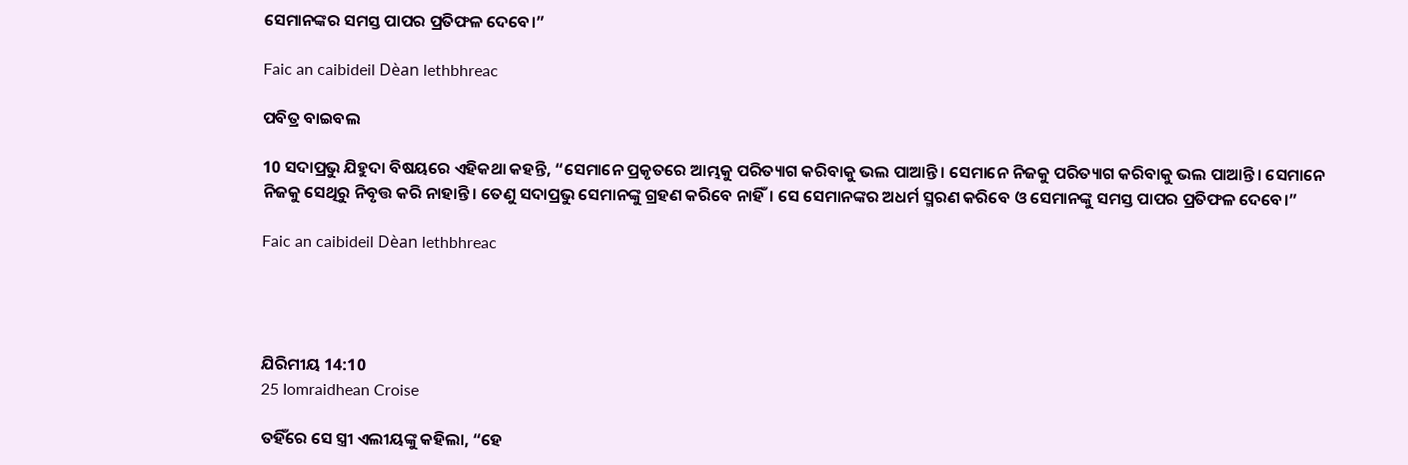ସେମାନଙ୍କର ସମସ୍ତ ପାପର ପ୍ରତିଫଳ ଦେବେ।”

Faic an caibideil Dèan lethbhreac

ପବିତ୍ର ବାଇବଲ

10 ସଦାପ୍ରଭୁ ଯିହୁଦା ବିଷୟରେ ଏହିକଥା କହନ୍ତି, “ସେମାନେ ପ୍ରକୃତରେ ଆମ୍ଭକୁ ପରିତ୍ୟାଗ କରିବାକୁ ଭଲ ପାଆନ୍ତି। ସେମାନେ ନିଜକୁ ପରିତ୍ୟାଗ କରିବାକୁ ଭଲ ପାଆନ୍ତି। ସେମାନେ ନିଜକୁ ସେଥିରୁ ନିବୃତ୍ତ କରି ନାହାନ୍ତି। ତେଣୁ ସଦାପ୍ରଭୁ ସେମାନଙ୍କୁ ଗ୍ରହଣ କରିବେ ନାହିଁ। ସେ ସେମାନଙ୍କର ଅଧର୍ମ ସ୍ମରଣ କରିବେ ଓ ସେମାନଙ୍କୁ ସମସ୍ତ ପାପର ପ୍ରତିଫଳ ଦେବେ।”

Faic an caibideil Dèan lethbhreac




ଯିରିମୀୟ 14:10
25 Iomraidhean Croise

ତହିଁରେ ସେ ସ୍ତ୍ରୀ ଏଲୀୟଙ୍କୁ କହିଲା, “ହେ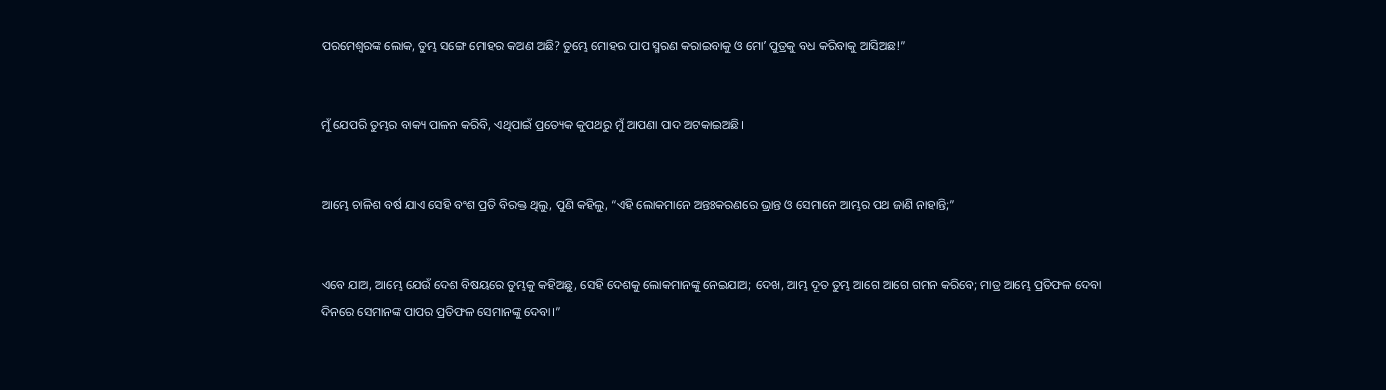ପରମେଶ୍ୱରଙ୍କ ଲୋକ, ତୁମ୍ଭ ସଙ୍ଗେ ମୋହର କଅଣ ଅଛି? ତୁମ୍ଭେ ମୋହର ପାପ ସ୍ମରଣ କରାଇବାକୁ ଓ ମୋʼ ପୁତ୍ରକୁ ବଧ କରିବାକୁ ଆସିଅଛ!”


ମୁଁ ଯେପରି ତୁମ୍ଭର ବାକ୍ୟ ପାଳନ କରିବି, ଏଥିପାଇଁ ପ୍ରତ୍ୟେକ କୁପଥରୁ ମୁଁ ଆପଣା ପାଦ ଅଟକାଇଅଛି।


ଆମ୍ଭେ ଚାଳିଶ ବର୍ଷ ଯାଏ ସେହି ବଂଶ ପ୍ରତି ବିରକ୍ତ ଥିଲୁ, ପୁଣି କହିଲୁ, “ଏହି ଲୋକମାନେ ଅନ୍ତଃକରଣରେ ଭ୍ରାନ୍ତ ଓ ସେମାନେ ଆମ୍ଭର ପଥ ଜାଣି ନାହାନ୍ତି;”


ଏବେ ଯାଅ, ଆମ୍ଭେ ଯେଉଁ ଦେଶ ବିଷୟରେ ତୁମ୍ଭକୁ କହିଅଛୁ, ସେହି ଦେଶକୁ ଲୋକମାନଙ୍କୁ ନେଇଯାଅ; ଦେଖ, ଆମ୍ଭ ଦୂତ ତୁମ୍ଭ ଆଗେ ଆଗେ ଗମନ କରିବେ; ମାତ୍ର ଆମ୍ଭେ ପ୍ରତିଫଳ ଦେବା ଦିନରେ ସେମାନଙ୍କ ପାପର ପ୍ରତିଫଳ ସେମାନଙ୍କୁ ଦେବା।”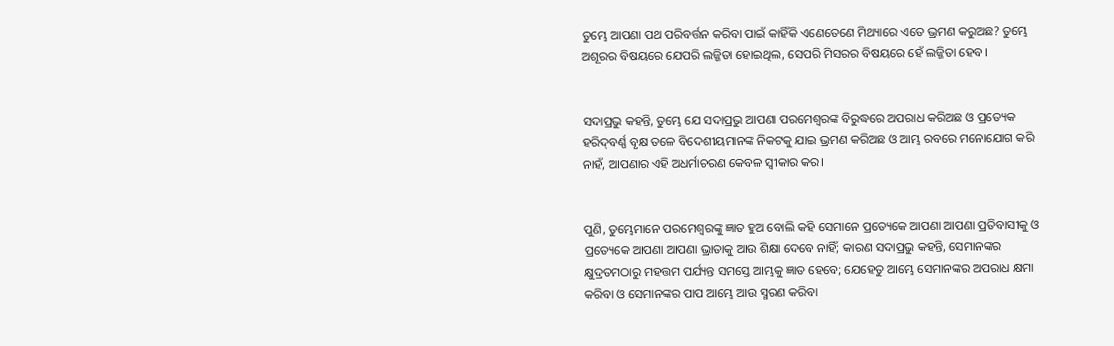ତୁମ୍ଭେ ଆପଣା ପଥ ପରିବର୍ତ୍ତନ କରିବା ପାଇଁ କାହିଁକି ଏଣେତେଣେ ମିଥ୍ୟାରେ ଏତେ ଭ୍ରମଣ କରୁଅଛ? ତୁମ୍ଭେ ଅଶୂରର ବିଷୟରେ ଯେପରି ଲଜ୍ଜିତା ହୋଇଥିଲ, ସେପରି ମିସରର ବିଷୟରେ ହେଁ ଲଜ୍ଜିତା ହେବ।


ସଦାପ୍ରଭୁ କହନ୍ତି, ତୁମ୍ଭେ ଯେ ସଦାପ୍ରଭୁ ଆପଣା ପରମେଶ୍ୱରଙ୍କ ବିରୁଦ୍ଧରେ ଅପରାଧ କରିଅଛ ଓ ପ୍ରତ୍ୟେକ ହରିଦ୍‍ବର୍ଣ୍ଣ ବୃକ୍ଷ ତଳେ ବିଦେଶୀୟମାନଙ୍କ ନିକଟକୁ ଯାଇ ଭ୍ରମଣ କରିଅଛ ଓ ଆମ୍ଭ ରବରେ ମନୋଯୋଗ କରି ନାହଁ, ଆପଣାର ଏହି ଅଧର୍ମାଚରଣ କେବଳ ସ୍ୱୀକାର କର।


ପୁଣି, ତୁମ୍ଭେମାନେ ପରମେଶ୍ୱରଙ୍କୁ ଜ୍ଞାତ ହୁଅ ବୋଲି କହି ସେମାନେ ପ୍ରତ୍ୟେକେ ଆପଣା ଆପଣା ପ୍ରତିବାସୀକୁ ଓ ପ୍ରତ୍ୟେକେ ଆପଣା ଆପଣା ଭ୍ରାତାକୁ ଆଉ ଶିକ୍ଷା ଦେବେ ନାହିଁ; କାରଣ ସଦାପ୍ରଭୁ କହନ୍ତି, ସେମାନଙ୍କର କ୍ଷୁଦ୍ରତମଠାରୁ ମହତ୍ତମ ପର୍ଯ୍ୟନ୍ତ ସମସ୍ତେ ଆମ୍ଭକୁ ଜ୍ଞାତ ହେବେ; ଯେହେତୁ ଆମ୍ଭେ ସେମାନଙ୍କର ଅପରାଧ କ୍ଷମା କରିବା ଓ ସେମାନଙ୍କର ପାପ ଆମ୍ଭେ ଆଉ ସ୍ମରଣ କରିବା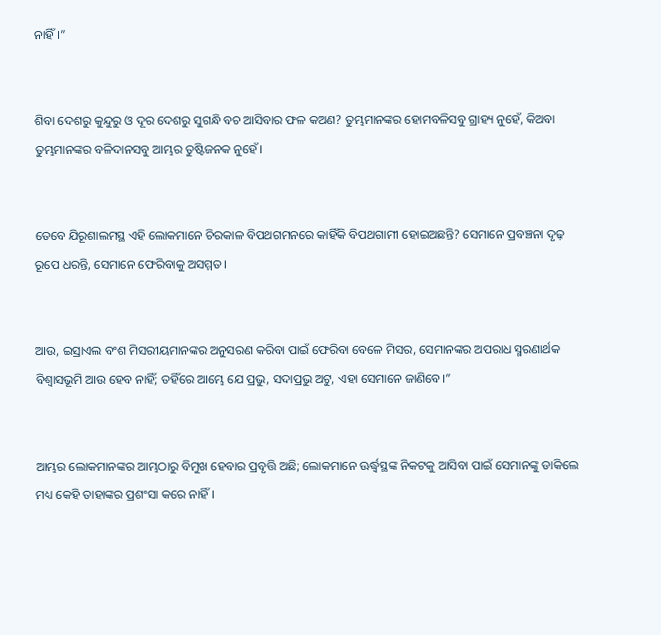ନାହିଁ।”


ଶିବା ଦେଶରୁ କୁନ୍ଦୁରୁ ଓ ଦୂର ଦେଶରୁ ସୁଗନ୍ଧି ବଚ ଆସିବାର ଫଳ କଅଣ? ତୁମ୍ଭମାନଙ୍କର ହୋମବଳିସବୁ ଗ୍ରାହ୍ୟ ନୁହେଁ, କିଅବା ତୁମ୍ଭମାନଙ୍କର ବଳିଦାନସବୁ ଆମ୍ଭର ତୁଷ୍ଟିଜନକ ନୁହେଁ।


ତେବେ ଯିରୂଶାଲମସ୍ଥ ଏହି ଲୋକମାନେ ଚିରକାଳ ବିପଥଗମନରେ କାହିଁକି ବିପଥଗାମୀ ହୋଇଅଛନ୍ତି? ସେମାନେ ପ୍ରବଞ୍ଚନା ଦୃଢ଼ ରୂପେ ଧରନ୍ତି, ସେମାନେ ଫେରିବାକୁ ଅସମ୍ମତ।


ଆଉ, ଇସ୍ରାଏଲ ବଂଶ ମିସରୀୟମାନଙ୍କର ଅନୁସରଣ କରିବା ପାଇଁ ଫେରିବା ବେଳେ ମିସର, ସେମାନଙ୍କର ଅପରାଧ ସ୍ମରଣାର୍ଥକ ବିଶ୍ୱାସଭୂମି ଆଉ ହେବ ନାହିଁ; ତହିଁରେ ଆମ୍ଭେ ଯେ ପ୍ରଭୁ, ସଦାପ୍ରଭୁ ଅଟୁ, ଏହା ସେମାନେ ଜାଣିବେ।”


ଆମ୍ଭର ଲୋକମାନଙ୍କର ଆମ୍ଭଠାରୁ ବିମୁଖ ହେବାର ପ୍ରବୃତ୍ତି ଅଛି; ଲୋକମାନେ ଊର୍ଦ୍ଧ୍ୱସ୍ଥଙ୍କ ନିକଟକୁ ଆସିବା ପାଇଁ ସେମାନଙ୍କୁ ଡାକିଲେ ମଧ୍ୟ କେହି ତାହାଙ୍କର ପ୍ରଶଂସା କରେ ନାହିଁ।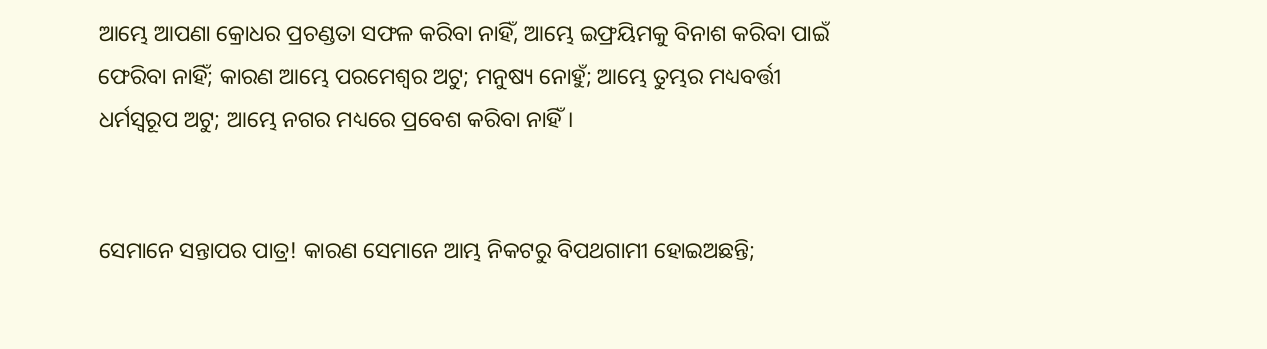ଆମ୍ଭେ ଆପଣା କ୍ରୋଧର ପ୍ରଚଣ୍ଡତା ସଫଳ କରିବା ନାହିଁ, ଆମ୍ଭେ ଇଫ୍ରୟିମକୁ ବିନାଶ କରିବା ପାଇଁ ଫେରିବା ନାହିଁ; କାରଣ ଆମ୍ଭେ ପରମେଶ୍ୱର ଅଟୁ; ମନୁଷ୍ୟ ନୋହୁଁ; ଆମ୍ଭେ ତୁମ୍ଭର ମଧ୍ୟବର୍ତ୍ତୀ ଧର୍ମସ୍ୱରୂପ ଅଟୁ; ଆମ୍ଭେ ନଗର ମଧ୍ୟରେ ପ୍ରବେଶ କରିବା ନାହିଁ।


ସେମାନେ ସନ୍ତାପର ପାତ୍ର! କାରଣ ସେମାନେ ଆମ୍ଭ ନିକଟରୁ ବିପଥଗାମୀ ହୋଇଅଛନ୍ତି;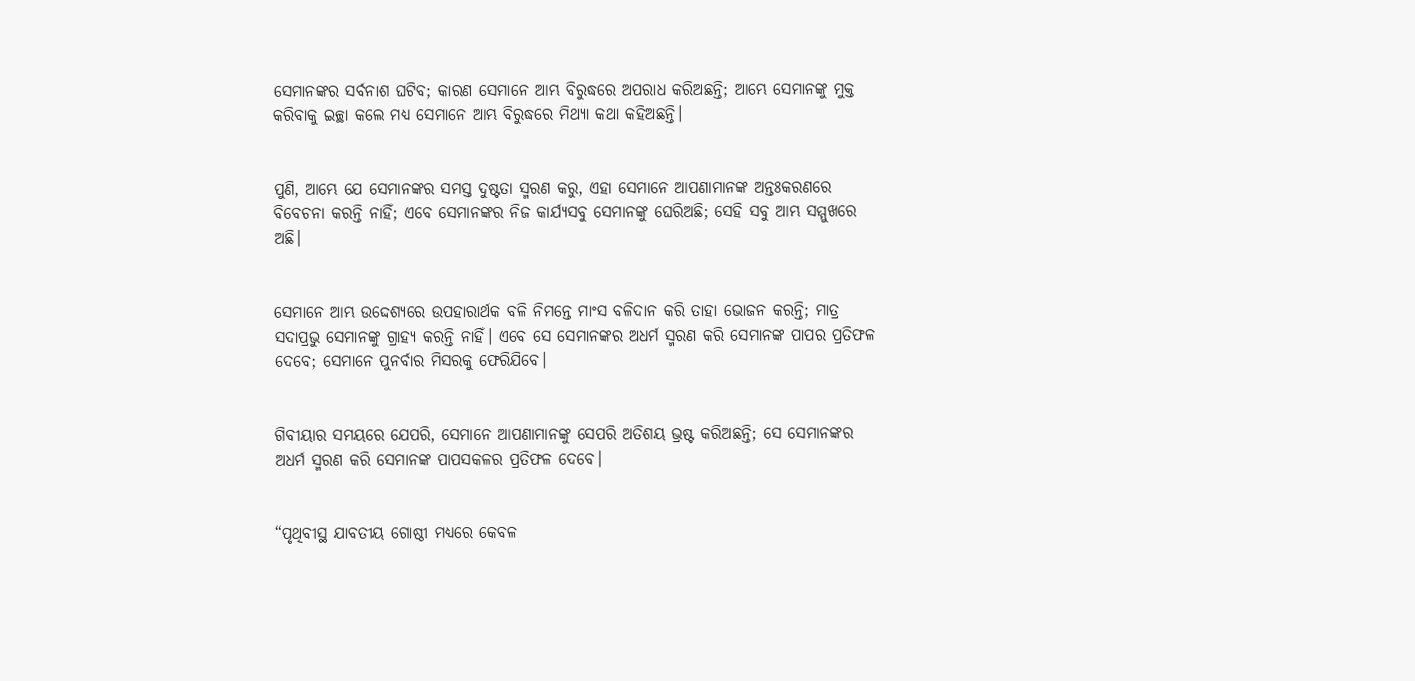ସେମାନଙ୍କର ସର୍ବନାଶ ଘଟିବ; କାରଣ ସେମାନେ ଆମ୍ଭ ବିରୁଦ୍ଧରେ ଅପରାଧ କରିଅଛନ୍ତି; ଆମ୍ଭେ ସେମାନଙ୍କୁ ମୁକ୍ତ କରିବାକୁ ଇଚ୍ଛା କଲେ ମଧ୍ୟ ସେମାନେ ଆମ୍ଭ ବିରୁଦ୍ଧରେ ମିଥ୍ୟା କଥା କହିଅଛନ୍ତି।


ପୁଣି, ଆମ୍ଭେ ଯେ ସେମାନଙ୍କର ସମସ୍ତ ଦୁଷ୍ଟତା ସ୍ମରଣ କରୁ, ଏହା ସେମାନେ ଆପଣାମାନଙ୍କ ଅନ୍ତଃକରଣରେ ବିବେଚନା କରନ୍ତି ନାହିଁ; ଏବେ ସେମାନଙ୍କର ନିଜ କାର୍ଯ୍ୟସବୁ ସେମାନଙ୍କୁ ଘେରିଅଛି; ସେହି ସବୁ ଆମ୍ଭ ସମ୍ମୁଖରେ ଅଛି।


ସେମାନେ ଆମ୍ଭ ଉଦ୍ଦେଶ୍ୟରେ ଉପହାରାର୍ଥକ ବଳି ନିମନ୍ତେ ମାଂସ ବଳିଦାନ କରି ତାହା ଭୋଜନ କରନ୍ତି; ମାତ୍ର ସଦାପ୍ରଭୁ ସେମାନଙ୍କୁ ଗ୍ରାହ୍ୟ କରନ୍ତି ନାହିଁ। ଏବେ ସେ ସେମାନଙ୍କର ଅଧର୍ମ ସ୍ମରଣ କରି ସେମାନଙ୍କ ପାପର ପ୍ରତିଫଳ ଦେବେ; ସେମାନେ ପୁନର୍ବାର ମିସରକୁ ଫେରିଯିବେ।


ଗିବୀୟାର ସମୟରେ ଯେପରି, ସେମାନେ ଆପଣାମାନଙ୍କୁ ସେପରି ଅତିଶୟ ଭ୍ରଷ୍ଟ କରିଅଛନ୍ତି; ସେ ସେମାନଙ୍କର ଅଧର୍ମ ସ୍ମରଣ କରି ସେମାନଙ୍କ ପାପସକଳର ପ୍ରତିଫଳ ଦେବେ।


“ପୃଥିବୀସ୍ଥ ଯାବତୀୟ ଗୋଷ୍ଠୀ ମଧ୍ୟରେ କେବଳ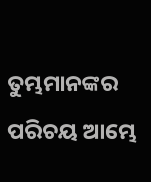ତୁମ୍ଭମାନଙ୍କର ପରିଚୟ ଆମ୍ଭେ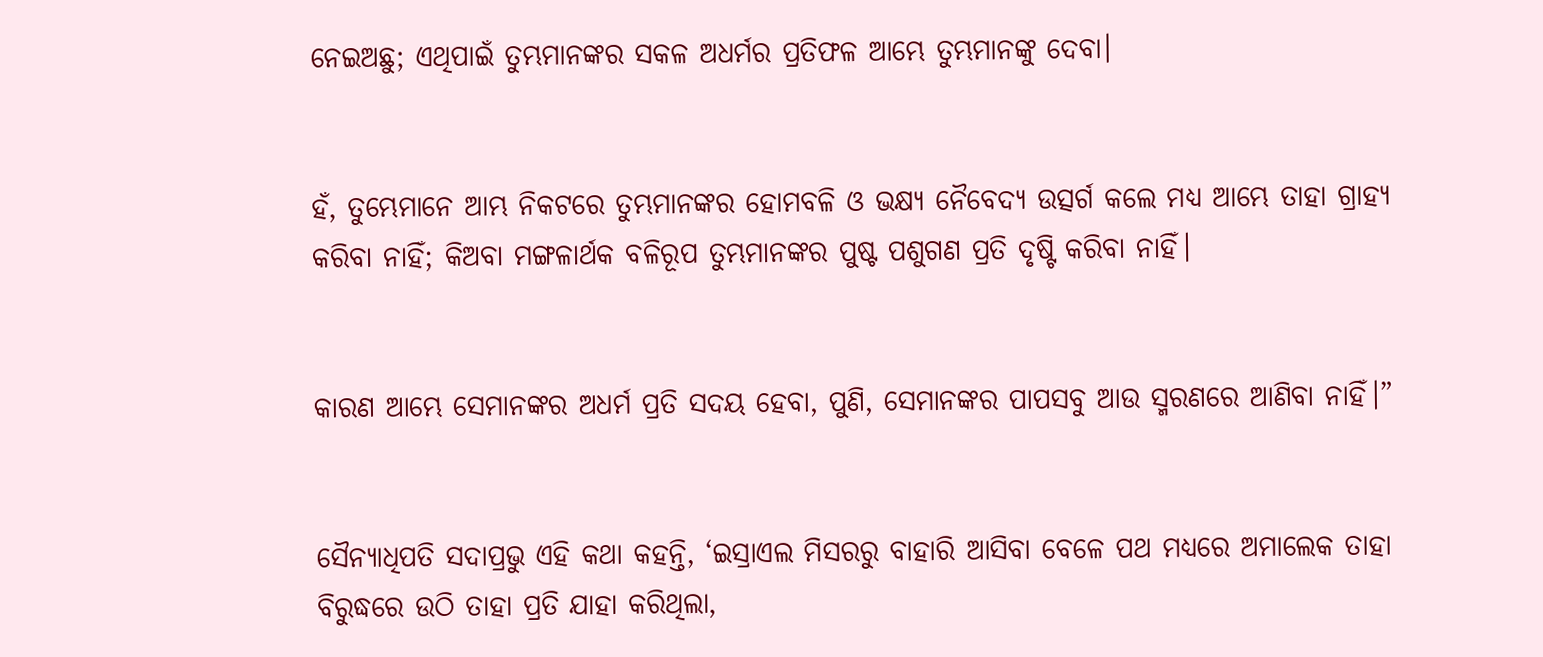ନେଇଅଛୁ; ଏଥିପାଇଁ ତୁମ୍ଭମାନଙ୍କର ସକଳ ଅଧର୍ମର ପ୍ରତିଫଳ ଆମ୍ଭେ ତୁମ୍ଭମାନଙ୍କୁ ଦେବା।


ହଁ, ତୁମ୍ଭେମାନେ ଆମ୍ଭ ନିକଟରେ ତୁମ୍ଭମାନଙ୍କର ହୋମବଳି ଓ ଭକ୍ଷ୍ୟ ନୈବେଦ୍ୟ ଉତ୍ସର୍ଗ କଲେ ମଧ୍ୟ ଆମ୍ଭେ ତାହା ଗ୍ରାହ୍ୟ କରିବା ନାହିଁ; କିଅବା ମଙ୍ଗଳାର୍ଥକ ବଳିରୂପ ତୁମ୍ଭମାନଙ୍କର ପୁଷ୍ଟ ପଶୁଗଣ ପ୍ରତି ଦୃଷ୍ଟି କରିବା ନାହିଁ।


କାରଣ ଆମ୍ଭେ ସେମାନଙ୍କର ଅଧର୍ମ ପ୍ରତି ସଦୟ ହେବା, ପୁଣି, ସେମାନଙ୍କର ପାପସବୁ ଆଉ ସ୍ମରଣରେ ଆଣିବା ନାହିଁ।”


ସୈନ୍ୟାଧିପତି ସଦାପ୍ରଭୁ ଏହି କଥା କହନ୍ତି, ‘ଇସ୍ରାଏଲ ମିସରରୁ ବାହାରି ଆସିବା ବେଳେ ପଥ ମଧ୍ୟରେ ଅମାଲେକ ତାହା ବିରୁଦ୍ଧରେ ଉଠି ତାହା ପ୍ରତି ଯାହା କରିଥିଲା,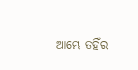ଆମ୍ଭେ ତହିଁର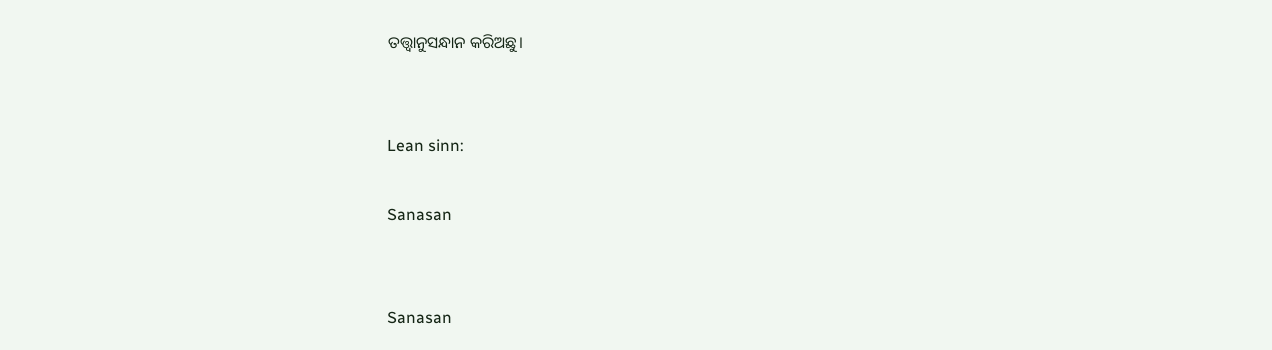ତତ୍ତ୍ୱାନୁସନ୍ଧାନ କରିଅଛୁ।


Lean sinn:

Sanasan


Sanasan